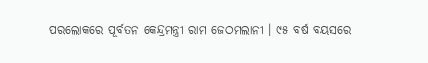ପରଲୋକରେ ପୂର୍ବତନ କେନ୍ଦ୍ରମନ୍ତ୍ରୀ ରାମ ଜେଠମଲାନୀ । ୯୫ ବର୍ଷ ବୟସରେ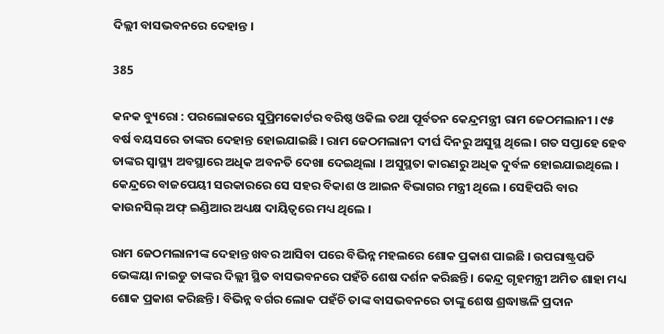ଦିଲ୍ଲୀ ବାସଭବନରେ ଦେହାନ୍ତ ।

385

କନକ ବ୍ୟୁରୋ : ପରଲୋକରେ ସୁପ୍ରିମକୋର୍ଟର ବରିଷ୍ଠ ଓକିଲ ତଥା ପୂର୍ବତନ କେନ୍ଦ୍ରମନ୍ତ୍ରୀ ରାମ ଜେଠମଲାନୀ । ୯୫ ବର୍ଷ ବୟସରେ ତାଙ୍କର ଦେହାନ୍ତ ହୋଇଯାଇଛି । ରାମ ଜେଠମଲାନୀ ଦୀର୍ଘ ଦିନରୁ ଅସୁସ୍ଥ ଥିଲେ । ଗତ ସପ୍ତାହେ ହେବ ତାଙ୍କର ସ୍ୱାସ୍ଥ୍ୟ ଅବସ୍ଥାରେ ଅଧିକ ଅବନତି ଦେଖା ଦେଇଥିଲା । ଅସୁସ୍ଥତା କାରଣରୁ ଅଧିକ ଦୁର୍ବଳ ହୋଇଯାଇଥିଲେ । କେନ୍ଦ୍ରରେ ବାଜପେୟୀ ସରକାରରେ ସେ ସହର ବିକାଶ ଓ ଆଇନ ବିଭାଗର ମନ୍ତ୍ରୀ ଥିଲେ । ସେହିପରି ବାର କାଉନସିଲ୍ ଅଫ୍ ଇଣ୍ଡିଆର ଅଧ୍ୟକ୍ଷ ଦାୟିତ୍ୱରେ ମଧ୍ୟ ଥିଲେ ।

ରାମ ଜେଠମଲାନୀଙ୍କ ଦେହାନ୍ତ ଖବର ଆସିବା ପରେ ବିଭିନ୍ନ ମହଲରେ ଶୋକ ପ୍ରକାଶ ପାଇଛି । ଉପରାଷ୍ଟ୍ରପତି ଭେଙ୍କୟା ନାଇଡୁ ତାଙ୍କର ଦିଲ୍ଲୀ ସ୍ଥିତ ବାସଭବନରେ ପହଁଚି ଶେଷ ଦର୍ଶନ କରିଛନ୍ତି । କେନ୍ଦ୍ର ଗୃହମନ୍ତ୍ରୀ ଅମିତ ଶାହା ମଧ୍ୟ ଶୋକ ପ୍ରକାଶ କରିଛନ୍ତି । ବିଭିନ୍ନ ବର୍ଗର ଲୋକ ପହଁଚି ତାଙ୍କ ବାସଭବନରେ ତାଙ୍କୁ ଶେଷ ଶ୍ରଦ୍ଧାଞ୍ଜଳି ପ୍ରଦାନ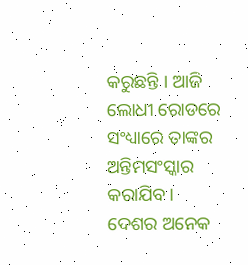କରୁଛନ୍ତି । ଆଜି ଲୋଧୀ ରୋଡରେ ସଂଧ୍ୟାରେ ତାଙ୍କର ଅନ୍ତିମସଂସ୍କାର କରାଯିବ । ଦେଶର ଅନେକ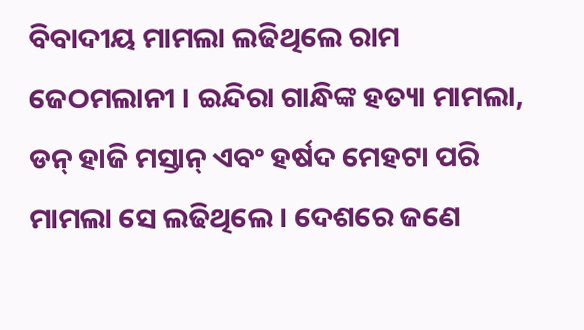ବିବାଦୀୟ ମାମଲା ଲଢିଥିଲେ ରାମ ଜେଠମଲାନୀ । ଇନ୍ଦିରା ଗାନ୍ଧିଙ୍କ ହତ୍ୟା ମାମଲା, ଡନ୍ ହାଜି ମସ୍ତାନ୍ ଏବଂ ହର୍ଷଦ ମେହଟା ପରି ମାମଲା ସେ ଲଢିଥିଲେ । ଦେଶରେ ଜଣେ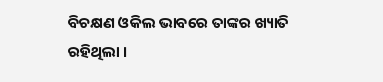ବିଚକ୍ଷଣ ଓକିଲ ଭାବରେ ତାଙ୍କର ଖ୍ୟାତି ରହିଥିଲା ।